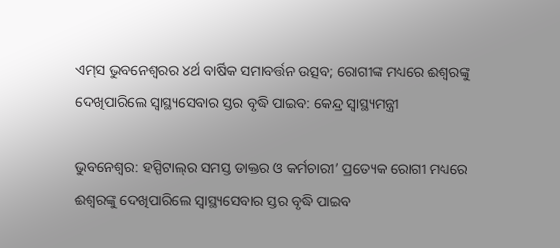ଏମ୍‌ସ ଭୁବନେଶ୍ୱରର ୪ର୍ଥ ବାର୍ଷିକ ସମାବର୍ତ୍ତନ ଉତ୍ସବ; ରୋଗୀଙ୍କ ମଧ୍ୟରେ ଈଶ୍ୱରଙ୍କୁ ଦେଖିପାରିଲେ ସ୍ୱାସ୍ଥ୍ୟସେବାର ସ୍ତର ବୃଦ୍ଧି ପାଇବ: କେନ୍ଦ୍ର ସ୍ୱାସ୍ଥ୍ୟମନ୍ତ୍ରୀ

ଭୁବନେଶ୍ୱର: ହସ୍ପିଟାଲ୍‍ର ସମସ୍ତ ଡାକ୍ତର ଓ କର୍ମଚାରୀ’ ପ୍ରତ୍ୟେକ ରୋଗୀ ମଧ୍ୟରେ ଈଶ୍ୱରଙ୍କୁ ଦେଖିପାରିଲେ ସ୍ୱାସ୍ଥ୍ୟସେବାର ସ୍ତର ବୃଦ୍ଧି ପାଇବ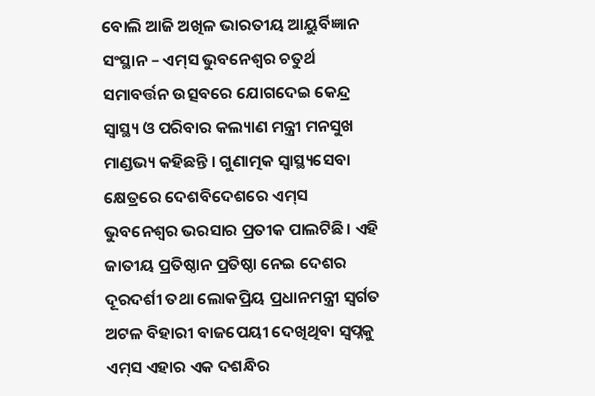ବୋଲି ଆଜି ଅଖିଳ ଭାରତୀୟ ଆୟୁର୍ବିଜ୍ଞାନ ସଂସ୍ଥାନ – ଏମ୍‍ସ ଭୁବନେଶ୍ୱର ଚତୁର୍ଥ ସମାବର୍ତ୍ତନ ଉତ୍ସବରେ ଯୋଗଦେଇ କେନ୍ଦ୍ର ସ୍ୱାସ୍ଥ୍ୟ ଓ ପରିବାର କଲ୍ୟାଣ ମନ୍ତ୍ରୀ ମନସୁଖ ମାଣ୍ଡଭ୍ୟ କହିଛନ୍ତି । ଗୁଣାତ୍ମକ ସ୍ବାସ୍ଥ୍ୟସେବା କ୍ଷେତ୍ରରେ ଦେଶବିଦେଶରେ ଏମ୍‌ସ ଭୁବନେଶ୍ୱର ଭରସାର ପ୍ରତୀକ ପାଲଟିଛି। ଏହି ଜାତୀୟ ପ୍ରତିଷ୍ଠାନ ପ୍ରତିଷ୍ଠା ନେଇ ଦେଶର ଦୂରଦର୍ଶୀ ତଥା ଲୋକପ୍ରିୟ ପ୍ରଧାନମନ୍ତ୍ରୀ ସ୍ବର୍ଗତ ଅଟଳ ବିହାରୀ ବାଜପେୟୀ ଦେଖିଥିବା ସ୍ବପ୍ନକୁ ଏମ୍‌ସ ଏହାର ଏକ ଦଶନ୍ଧିର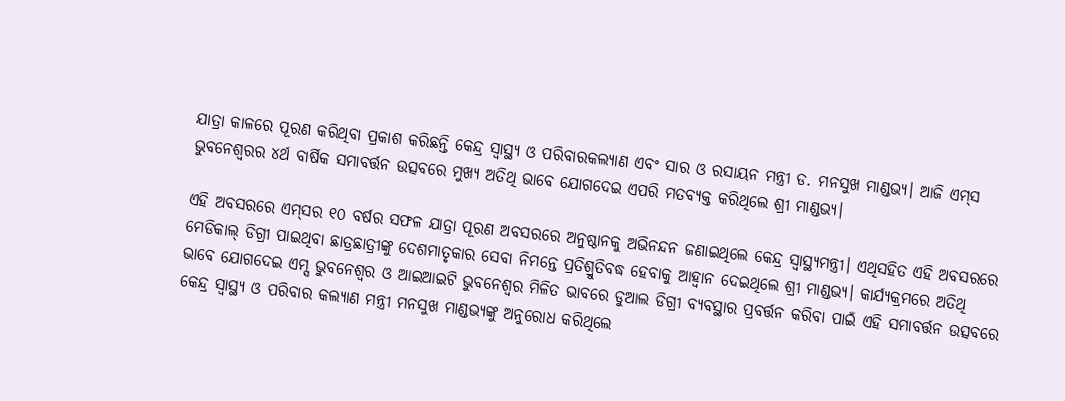ଯାତ୍ରା କାଳରେ ପୂରଣ କରିଥିବା ପ୍ରକାଶ କରିଛନ୍ତି କେନ୍ଦ୍ର ସ୍ବାସ୍ଥ୍ୟ ଓ ପରିବାରକଲ୍ୟାଣ ଏବଂ ସାର ଓ ରସାୟନ ମନ୍ତ୍ରୀ ଡ. ମନସୁଖ ମାଣ୍ଡଭ୍ୟ। ଆଜି ଏମ୍‌ସ ଭୁବନେଶ୍ୱରର ୪ର୍ଥ ବାର୍ଷିକ ସମାବର୍ତ୍ତନ ଉତ୍ସବରେ ମୁଖ୍ୟ ଅତିଥି ଭାବେ ଯୋଗଦେଇ ଏପରି ମତବ୍ୟକ୍ତ କରିଥିଲେ ଶ୍ରୀ ମାଣ୍ଡଭ୍ୟ।

ଏହି ଅବସରରେ ଏମ୍‌ସର ୧୦ ବର୍ଷର ସଫଳ ଯାତ୍ରା ପୂରଣ ଅବସରରେ ଅନୁଷ୍ଠାନକୁ ଅଭିନନ୍ଦନ ଜଣାଇଥିଲେ କେନ୍ଦ୍ର ସ୍ବାସ୍ଥ୍ୟମନ୍ତ୍ରୀ। ଏଥିସହିତ ଏହି ଅବସରରେ ମେଡିକାଲ୍ ଡିଗ୍ରୀ ପାଇଥିବା ଛାତ୍ରଛାତ୍ରୀଙ୍କୁ ଦେଶମାତୃକାର ସେବା ନିମନ୍ତେ ପ୍ରତିଶ୍ରୁତିବଦ୍ଧ ହେବାକୁ ଆହ୍ବାନ ଦେଇଥିଲେ ଶ୍ରୀ ମାଣ୍ଡଭ୍ୟ। କାର୍ଯ୍ୟକ୍ରମରେ ଅତିଥି ଭାବେ ଯୋଗଦେଇ ଏମ୍ସ ଭୁବନେଶ୍ୱର ଓ ଆଇଆଇଟି ଭୁବନେଶ୍ୱର ମିଳିତ ଭାବରେ ଡୁଆଲ ଡିଗ୍ରୀ ବ୍ୟବସ୍ଥାର ପ୍ରବର୍ତ୍ତନ କରିବା ପାଇଁ ଏହି ସମାବର୍ତ୍ତନ ଉତ୍ସବରେ କେନ୍ଦ୍ର ସ୍ୱାସ୍ଥ୍ୟ ଓ ପରିବାର କଲ୍ୟାଣ ମନ୍ତ୍ରୀ ମନସୁଖ ମାଣ୍ଡଭ୍ୟଙ୍କୁ ଅନୁରୋଧ କରିଥିଲେ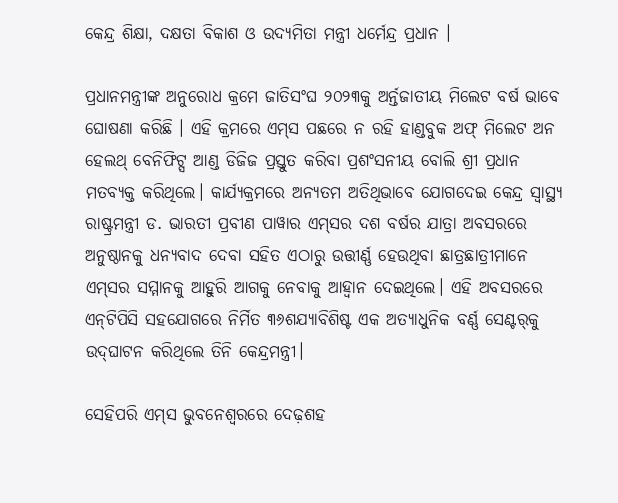କେନ୍ଦ୍ର ଶିକ୍ଷା, ଦକ୍ଷତା ବିକାଶ ଓ ଉଦ୍ୟମିତା ମନ୍ତ୍ରୀ ଧର୍ମେନ୍ଦ୍ର ପ୍ରଧାନ ।

ପ୍ରଧାନମନ୍ତ୍ରୀଙ୍କ ଅନୁରୋଧ କ୍ରମେ ଜାତିସଂଘ ୨୦୨୩କୁ ଅର୍ନ୍ତଜାତୀୟ ମିଲେଟ ବର୍ଷ ଭାବେ ଘୋଷଣା କରିଛି । ଏହି କ୍ରମରେ ଏମ୍‌ସ ପଛରେ ନ ରହି ହାଣ୍ଡବୁକ ଅଫ୍ ମିଲେଟ ଅନ ହେଲଥ୍ ବେନିଫିଟ୍ସ ଆଣ୍ଡ ଡିଜିଜ ପ୍ରସ୍ତୁତ କରିବା ପ୍ରଶଂସନୀୟ ବୋଲି ଶ୍ରୀ ପ୍ରଧାନ ମତବ୍ୟକ୍ତ କରିଥିଲେ। କାର୍ଯ୍ୟକ୍ରମରେ ଅନ୍ୟତମ ଅତିଥିଭାବେ ଯୋଗଦେଇ କେନ୍ଦ୍ର ସ୍ବାସ୍ଥ୍ୟ ରାଷ୍ଟ୍ରମନ୍ତ୍ରୀ ଡ. ଭାରତୀ ପ୍ରବୀଣ ପାୱାର ଏମ୍‌ସର ଦଶ ବର୍ଷର ଯାତ୍ରା ଅବସରରେ ଅନୁଷ୍ଠାନକୁ ଧନ୍ୟବାଦ ଦେବା ସହିତ ଏଠାରୁ ଉତ୍ତୀର୍ଣ୍ଣ ହେଉଥିବା ଛାତ୍ରଛାତ୍ରୀମାନେ ଏମ୍‌ସର ସମ୍ମାନକୁ ଆହୁରି ଆଗକୁ ନେବାକୁ ଆହ୍ବାନ ଦେଇଥିଲେ। ଏହି ଅବସରରେ ଏନ୍‌ଟିପିସି ସହଯୋଗରେ ନିର୍ମିତ ୩୬ଶଯ୍ୟାବିଶିଷ୍ଟ ଏକ ଅତ୍ୟାଧୁନିକ ବର୍ଣ୍ଣ ସେଣ୍ଟର୍‌କୁ ଉଦ୍‌ଘାଟନ କରିଥିଲେ ତିନି କେନ୍ଦ୍ରମନ୍ତ୍ରୀ।

ସେହିପରି ଏମ୍‌ସ ଭୁବନେଶ୍ୱରରେ ଦେଢ଼ଶହ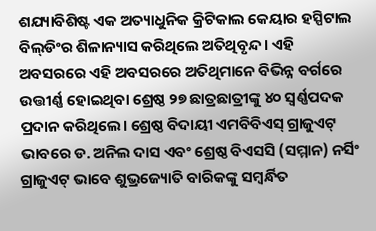ଶଯ୍ୟାବିଶିଷ୍ଟ ଏକ ଅତ୍ୟାଧୁନିକ କ୍ରିଟିକାଲ କେୟାର ହସ୍ପିଟାଲ ବିଲ୍‌ଡିଂର ଶିଳାନ୍ୟାସ କରିଥିଲେ ଅତିଥିବୃନ୍ଦ। ଏହି ଅବସରରେ ଏହି ଅବସରରେ ଅତିଥିମାନେ ବିଭିନ୍ନ ବର୍ଗରେ ଉତ୍ତୀର୍ଣ୍ଣ ହୋଇଥିବା ଶ୍ରେଷ୍ଠ ୨୭ ଛାତ୍ରଛାତ୍ରୀଙ୍କୁ ୪୦ ସ୍ବର୍ଣ୍ଣପଦକ ପ୍ରଦାନ କରିଥିଲେ। ଶ୍ରେଷ୍ଠ ବିଦାୟୀ ଏମବିବିଏସ୍ ଗ୍ରାଜୁଏଟ୍ ଭାବରେ ଡ. ଅନିଲ ଦାସ ଏବଂ ଶ୍ରେଷ୍ଠ ବିଏସସି (ସମ୍ମାନ) ନର୍ସିଂ ଗ୍ରାଜୁଏଟ୍ ଭାବେ ଶୁଭ୍ରଜ୍ୟୋତି ବାରିକଙ୍କୁ ସମ୍ବର୍ନ୍ଧିତ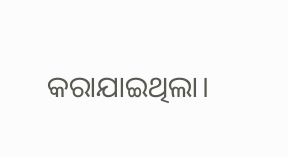କରାଯାଇଥିଲା।